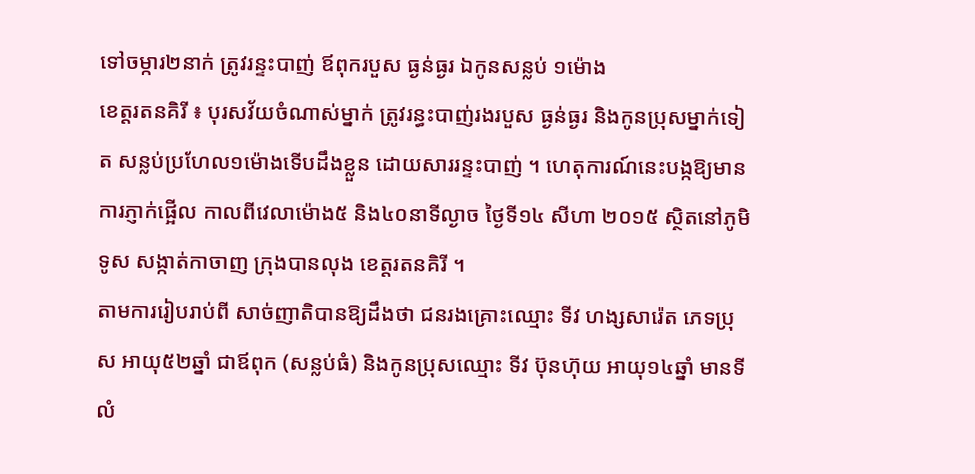ទៅចម្ការ២នាក់ ត្រូវរន្ទះបាញ់ ឪពុករបួស ធ្ងន់ធ្ងរ ឯកូនសន្លប់ ១ម៉ោង
ខេត្តរតនគិរី ៖ បុរសវ័យចំណាស់ម្នាក់ ត្រូវរន្ធះបាញ់រងរបួស ធ្ងន់ធ្ងរ និងកូនប្រុសម្នាក់ទៀត សន្លប់ប្រហែល១ម៉ោងទើបដឹងខ្លួន ដោយសាររន្ទះបាញ់ ។ ហេតុការណ៍នេះបង្កឱ្យមានការភ្ញាក់ផ្អើល កាលពីវេលាម៉ោង៥ និង៤០នាទីល្ងាច ថ្ងៃទី១៤ សីហា ២០១៥ ស្ថិតនៅភូមិទូស សង្កាត់កាចាញ ក្រុងបានលុង ខេត្តរតនគិរី ។
តាមការរៀបរាប់ពី សាច់ញាតិបានឱ្យដឹងថា ជនរងគ្រោះឈ្មោះ ទីវ ហង្សសារ៉េត ភេទប្រុស អាយុ៥២ឆ្នាំ ជាឪពុក (សន្លប់ធំ) និងកូនប្រុសឈ្មោះ ទីវ ប៊ុនហ៊ុយ អាយុ១៤ឆ្នាំ មានទីលំ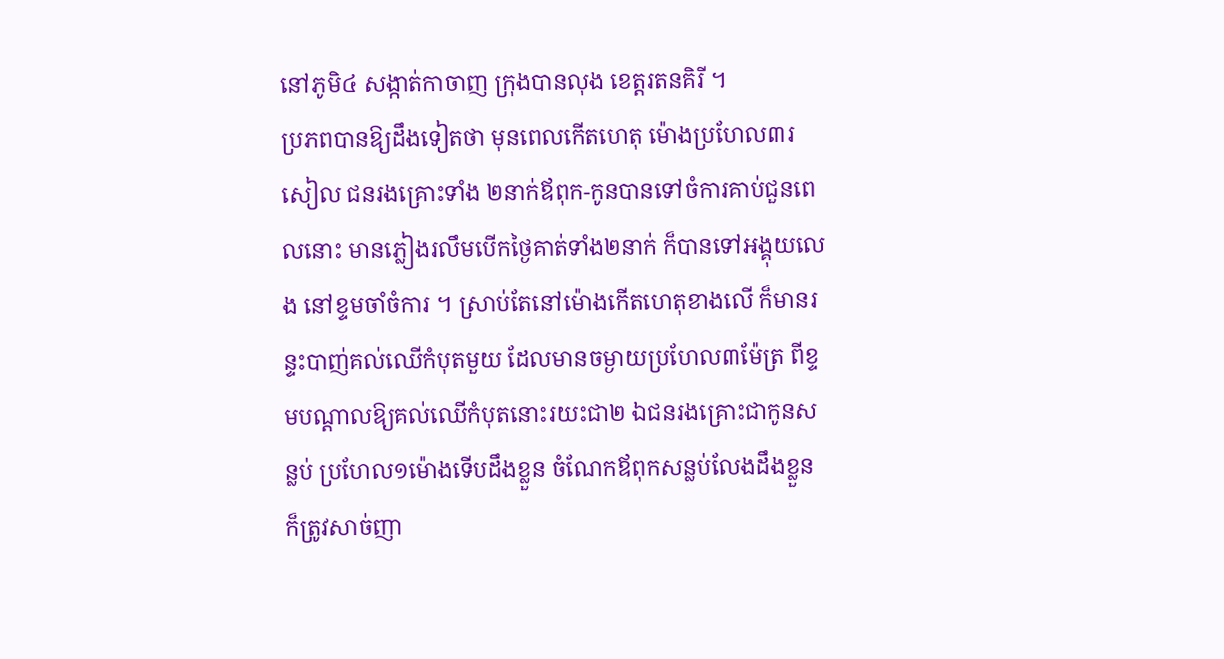នៅភូមិ៤ សង្កាត់កាចាញ ក្រុងបានលុង ខេត្តរតនគិរី ។
ប្រភពបានឱ្យដឹងទៀតថា មុនពេលកើតហេតុ ម៉ោងប្រហែល៣រសៀល ជនរងគ្រោះទាំង ២នាក់ឪពុក-កូនបានទៅចំការគាប់ជួនពេលនោះ មានភ្លៀងរលឹមបើកថ្ងៃគាត់ទាំង២នាក់ ក៏បានទៅអង្គុយលេង នៅខ្ទមចាំចំការ ។ ស្រាប់តែនៅម៉ោងកើតហេតុខាងលើ ក៏មានរន្ទះបាញ់គល់ឈើកំបុតមួយ ដែលមានចម្ងាយប្រហែល៣ម៉ែត្រ ពីខ្ទមបណ្តាលឱ្យគល់ឈើកំបុតនោះរយះជា២ ឯជនរងគ្រោះជាកូនសន្លប់ ប្រហែល១ម៉ោងទើបដឹងខ្លួន ចំណែកឪពុកសន្លប់លែងដឹងខ្លួន ក៏ត្រូវសាច់ញា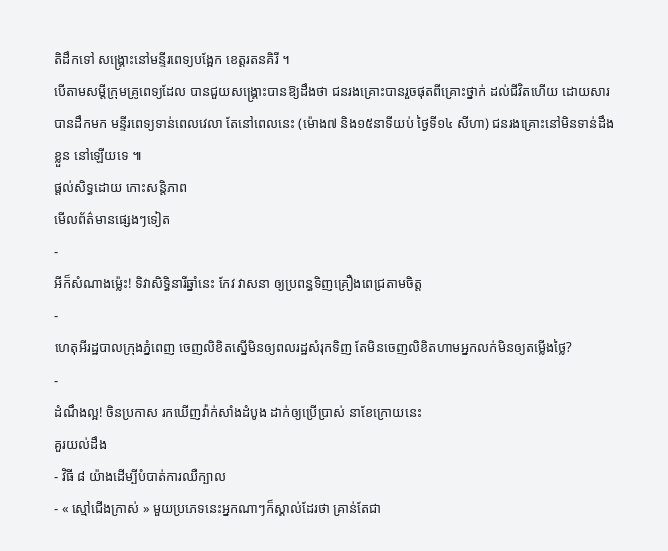តិដឹកទៅ សង្គ្រោះនៅមន្ទីរពេទ្យបង្អែក ខេត្តរតនគិរី ។
បើតាមសម្តីក្រុមគ្រូពេទ្យដែល បានជួយសង្គ្រោះបានឱ្យដឹងថា ជនរងគ្រោះបានរួចផុតពីគ្រោះថ្នាក់ ដល់ជីវិតហើយ ដោយសារបានដឹកមក មន្ទីរពេទ្យទាន់ពេលវេលា តែនៅពេលនេះ (ម៉ោង៧ និង១៥នាទីយប់ ថ្ងៃទី១៤ សីហា) ជនរងគ្រោះនៅមិនទាន់ដឹងខ្លួន នៅឡើយទេ ៕
ផ្តល់សិទ្ធដោយ កោះសន្តិភាព
មើលព័ត៌មានផ្សេងៗទៀត
-
អីក៏សំណាងម្ល៉េះ! ទិវាសិទ្ធិនារីឆ្នាំនេះ កែវ វាសនា ឲ្យប្រពន្ធទិញគ្រឿងពេជ្រតាមចិត្ត
-
ហេតុអីរដ្ឋបាលក្រុងភ្នំពេញ ចេញលិខិតស្នើមិនឲ្យពលរដ្ឋសំរុកទិញ តែមិនចេញលិខិតហាមអ្នកលក់មិនឲ្យតម្លើងថ្លៃ?
-
ដំណឹងល្អ! ចិនប្រកាស រកឃើញវ៉ាក់សាំងដំបូង ដាក់ឲ្យប្រើប្រាស់ នាខែក្រោយនេះ
គួរយល់ដឹង
- វិធី ៨ យ៉ាងដើម្បីបំបាត់ការឈឺក្បាល
- « ស្មៅជើងក្រាស់ » មួយប្រភេទនេះអ្នកណាៗក៏ស្គាល់ដែរថា គ្រាន់តែជា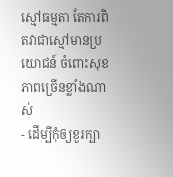ស្មៅធម្មតា តែការពិតវាជាស្មៅមានប្រយោជន៍ ចំពោះសុខភាពច្រើនខ្លាំងណាស់
- ដើម្បីកុំឲ្យខួរក្បា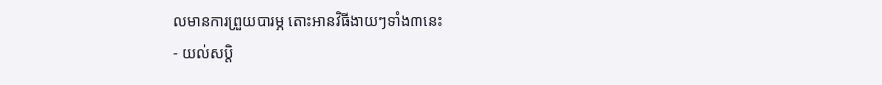លមានការព្រួយបារម្ភ តោះអានវិធីងាយៗទាំង៣នេះ
- យល់សប្តិ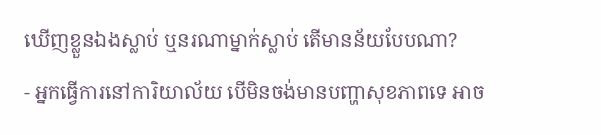ឃើញខ្លួនឯងស្លាប់ ឬនរណាម្នាក់ស្លាប់ តើមានន័យបែបណា?
- អ្នកធ្វើការនៅការិយាល័យ បើមិនចង់មានបញ្ហាសុខភាពទេ អាច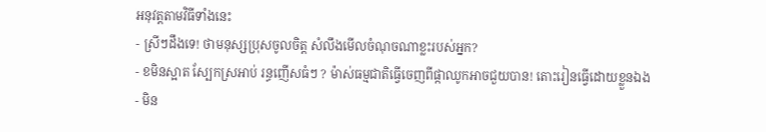អនុវត្តតាមវិធីទាំងនេះ
- ស្រីៗដឹងទេ! ថាមនុស្សប្រុសចូលចិត្ត សំលឹងមើលចំណុចណាខ្លះរបស់អ្នក?
- ខមិនស្អាត ស្បែកស្រអាប់ រន្ធញើសធំៗ ? ម៉ាស់ធម្មជាតិធ្វើចេញពីផ្កាឈូកអាចជួយបាន! តោះរៀនធ្វើដោយខ្លួនឯង
- មិន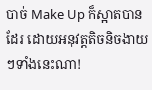បាច់ Make Up ក៏ស្អាតបានដែរ ដោយអនុវត្តតិចនិចងាយៗទាំងនេះណា!